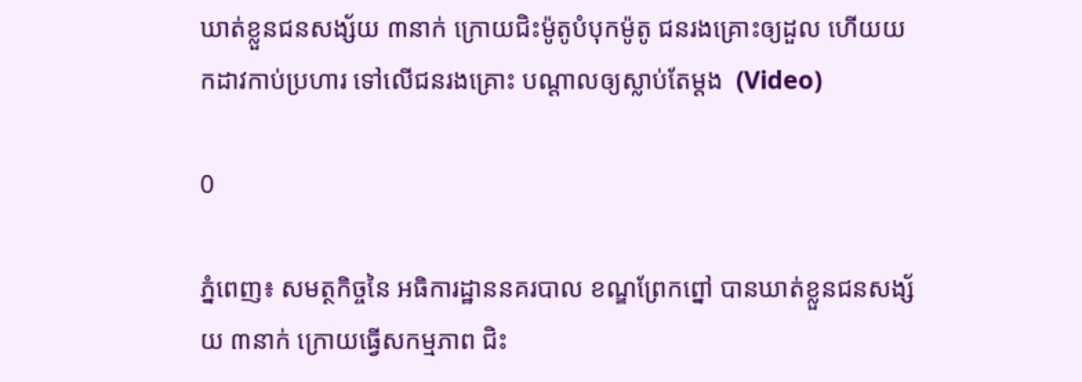ឃាត់ខ្លួនជនសង្ស័យ ៣នាក់ ក្រោយជិះម៉ូតូបំបុកម៉ូតូ ជនរងគ្រោះឲ្យដួល ហើយយកដាវកាប់ប្រហារ ទៅលើជនរងគ្រោះ បណ្ដាលឲ្យស្លាប់តែម្ដង  (Video)

0

ភ្នំពេញ៖ សមត្ថកិច្ចនៃ អធិការដ្ឋាននគរបាល ខណ្ឌព្រែកព្នៅ បានឃាត់ខ្លួនជនសង្ស័យ ៣នាក់ ក្រោយធ្វើសកម្មភាព ជិះ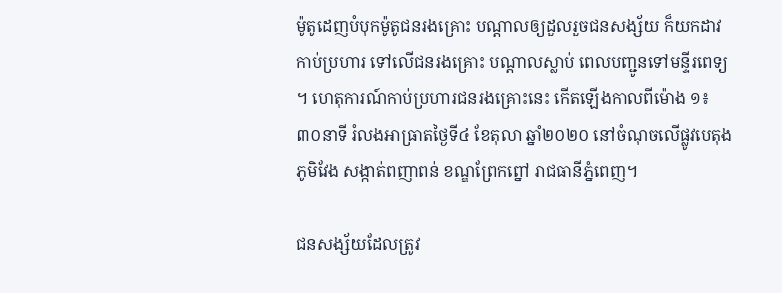ម៉ូតូដេញបំបុកម៉ូតូជនរងគ្រោះ បណ្ដាលឲ្យដួលរួចជនសង្ស័យ ក៏យកដាវកាប់ប្រហារ ទៅលើជនរងគ្រោះ បណ្ដាលស្លាប់ ពេលបញ្ជូនទៅមន្ទីរពេទ្យ ។ ហេតុការណ៍កាប់ប្រហារជនរងគ្រោះនេះ កើតឡើងកាលពីម៉ោង ១៖៣០នាទី រំលងអាធ្រាតថ្ងៃទី៤ ខែតុលា ឆ្នាំ២០២០ នៅចំណុចលើផ្លូវបេតុង ភូមិវែង សង្កាត់ពញាពន់ ខណ្ឌព្រែកព្នៅ រាជធានីភ្នំពេញ។

ជនសង្ស័យដែលត្រូវ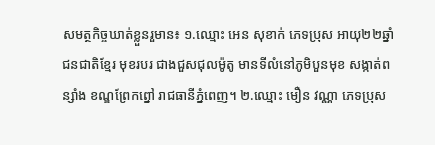សមត្ថកិច្ចឃាត់ខ្លួនរួមាន៖ ១.ឈ្មោះ អេន សុខាក់ ភេទប្រុស អាយុ២២ឆ្នាំ ជនជាតិខ្មែរ មុខរបរ ជាងជួសជុលម៉ូតូ មានទីលំនៅភូមិបួនមុខ សង្កាត់ពន្សាំង ខណ្ឌព្រែកព្នៅ រាជធានីភ្នំពេញ។ ២.ឈ្មោះ មឿន វណ្ណា ភេទប្រុស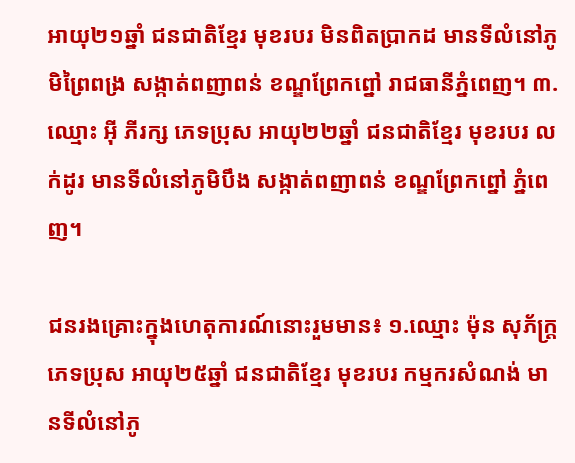អាយុ២១ឆ្នាំ ជនជាតិខ្មែរ មុខរបរ មិនពិតប្រាកដ មានទីលំនៅភូមិព្រៃពង្រ សង្កាត់ពញាពន់ ខណ្ឌព្រែកព្នៅ រាជធានីភ្នំពេញ។ ៣. ឈ្មោះ អ៊ី ភីរក្ស ភេទប្រុស អាយុ២២ឆ្នាំ ជនជាតិខ្មែរ មុខរបរ លក់ដូរ មានទីលំនៅភូមិបឹង សង្កាត់ពញាពន់ ខណ្ឌព្រែកព្នៅ ភ្នំពេញ។

ជនរងគ្រោះក្នុងហេតុការណ៍នោះរួមមាន៖ ១.ឈ្មោះ ម៉ុន សុភ័ក្ត្រ ភេទប្រុស អាយុ២៥ឆ្នាំ ជនជាតិខ្មែរ មុខរបរ កម្មករសំណង់ មានទីលំនៅភូ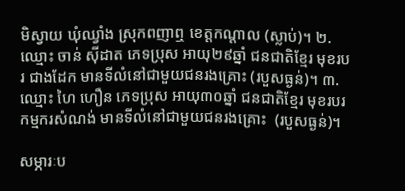មិស្វាយ ឃុំឈ្វាំង ស្រុកពញាឮ ខេត្តកណ្ដាល (ស្លាប់)។ ២.ឈ្មោះ ចាន់ ស៊ីដាត ភេទប្រុស អាយុ២៩ឆ្នាំ ជនជាតិខ្មែរ មុខរបរ ជាងដែក មានទីលំនៅជាមួយជនរងគ្រោះ (របួសធ្ងន់)។ ៣.ឈ្មោះ ហៃ ហឿន ភេទប្រុស អាយុ៣០ឆ្នាំ ជនជាតិខ្មែរ មុខរបរ កម្មករសំណង់ មានទីលំនៅជាមួយជនរងគ្រោះ  (របួសធ្ងន់)។

សម្ភារៈប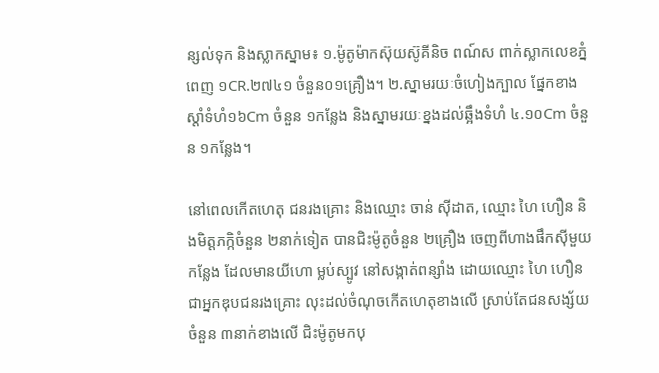ន្សល់ទុក និងស្លាកស្នាម៖ ១.ម៉ូតូម៉ាកស៊ុយស៊ូគីនិច ពណ៍ស ពាក់ស្លាកលេខភ្នំពេញ ១CR.២៧៤១ ចំនួន០១គ្រឿង។ ២.ស្នាមរយៈចំហៀងក្បាល ផ្នែកខាងស្ដាំទំហំ១៦Cm ចំនួន ១កន្លែង និងស្នាមរយៈខ្នងដល់ឆ្អឹងទំហំ ៤.១០Cm ចំនួន ១កន្លែង។

នៅពេលកើតហេតុ ជនរងគ្រោះ និងឈ្មោះ ចាន់ ស៊ីដាត, ឈ្មោះ ហៃ ហឿន និងមិត្តភក្កិចំនួន ២នាក់ទៀត បានជិះម៉ូតូចំនួន ២គ្រឿង ចេញពីហាងផឹកស៊ីមួយកន្លែង ដែលមានយីហោ ម្លប់ស្បូវ នៅសង្កាត់ពន្សាំង ដោយឈ្មោះ ហៃ ហឿន ជាអ្នកឌុបជនរងគ្រោះ លុះដល់ចំណុចកើតហេតុខាងលើ ស្រាប់តែជនសង្ស័យចំនួន ៣នាក់ខាងលើ ជិះម៉ូតូមកបុ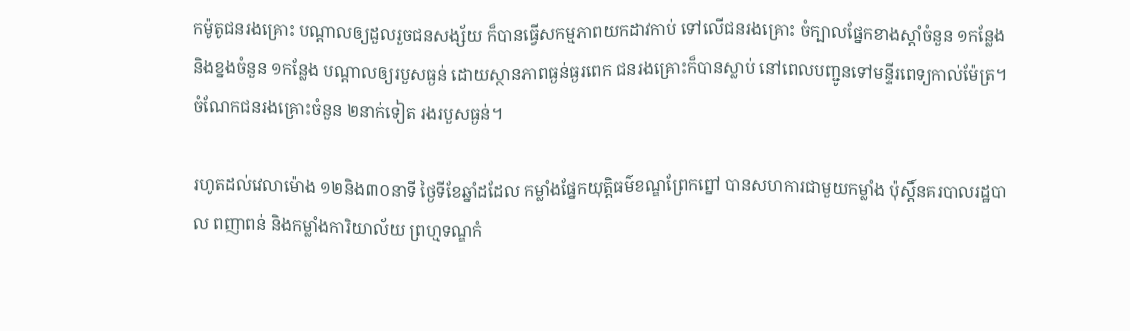កម៉ូតូជនរងគ្រោះ បណ្ដាលឲ្យដួលរួចជនសង្ស័យ ក៏បានធ្វើសកម្មភាពយកដាវកាប់ ទៅលើជនរងគ្រោះ ចំក្បាលផ្នែកខាងស្ដាំចំនួន ១កន្លែង និងខ្នងចំនួន ១កន្លែង បណ្ដាលឲ្យរបួសធ្ងន់ ដោយស្ថានភាពធ្ងន់ធ្ងរពេក ជនរងគ្រោះក៏បានស្លាប់ នៅពេលបញ្ជូនទៅមន្ទីរពេទ្យកាល់ម៉ែត្រ។ ចំណែកជនរងគ្រោះចំនួន ២នាក់ទៀត រងរបួសធ្ងន់។

រហូតដល់វេលាម៉ោង ១២និង៣០នាទី ថ្ងៃទីខែឆ្នាំដដែល កម្លាំងផ្នែកយុត្តិធម៌ខណ្ឌព្រែកព្នៅ បានសហការជាមួយកម្លាំង ប៉ុស្តិ៍នគរបាលរដ្ឋបាល ពញាពន់ និងកម្លាំងការិយាល័យ ព្រហ្មទណ្ឌកំ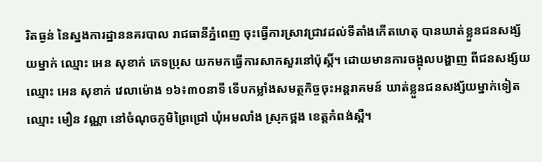រិតធ្ងន់ នៃស្នងការដ្ឋាននគរបាល រាជធានីភ្នំពេញ ចុះធ្វើការស្រាវជ្រាវដល់ទីតាំងកើតហេតុ បានឃាត់ខ្លួនជនសង្ស័យម្នាក់ ឈ្មោះ អេន សុខាក់ ភេទប្រុស យកមកធ្វើការសាកសួរនៅប៉ុស្តិ៍។ ដោយមានការចង្អុលបង្ហាញ ពីជនសង្ស័យឈ្មោះ អេន សុខាក់ វេលាម៉ោង ១៦៖៣០នាទី ទើបកម្លាំងសមត្ថកិច្ចចុះអន្តរាគមន៍ ឃាត់ខ្លួនជនសង្ស័យម្នាក់ទៀតឈ្មោះ មឿន វណ្ណា នៅចំណុចភូមិព្រៃជ្រៅ ឃុំអមលាំង ស្រុកថ្ពង ខេត្តកំពង់ស្ពឺ។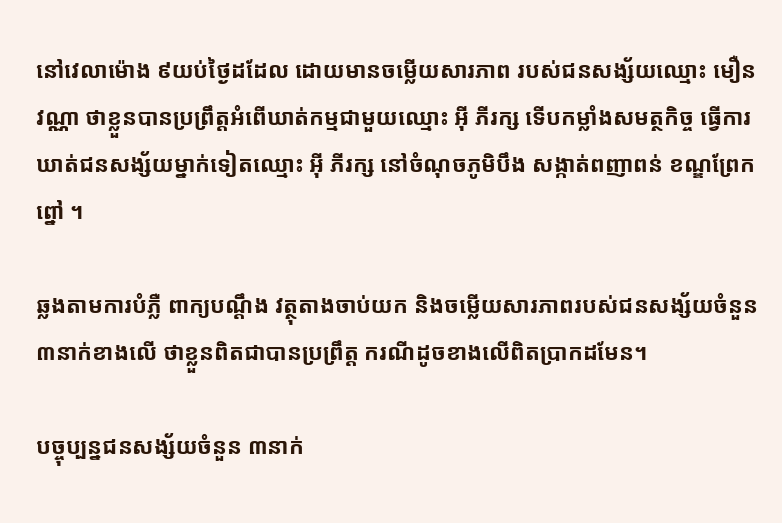នៅវេលាម៉ោង ៩យប់ថ្ងៃដដែល ដោយមានចម្លើយសារភាព របស់ជនសង្ស័យឈ្មោះ មឿន វណ្ណា ថាខ្លួនបានប្រព្រឹត្តអំពើឃាត់កម្មជាមួយឈ្មោះ អ៊ី ភីរក្ស ទើបកម្លាំងសមត្ថកិច្ច ធ្វើការឃាត់ជនសង្ស័យម្នាក់ទៀតឈ្មោះ អ៊ី ភីរក្ស នៅចំណុចភូមិបឹង សង្កាត់ពញាពន់ ខណ្ឌព្រែកព្នៅ ។

ឆ្លងតាមការបំភ្លឺ ពាក្យបណ្ដឹង វត្ថុតាងចាប់យក និងចម្លើយសារភាពរបស់ជនសង្ស័យចំនួន ៣នាក់ខាងលើ ថាខ្លួនពិតជាបានប្រព្រឹត្ត ករណីដូចខាងលើពិតប្រាកដមែន។

បច្ចុប្បន្នជនសង្ស័យចំនួន ៣នាក់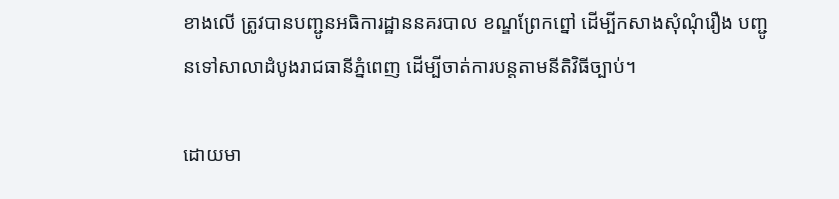ខាងលើ ត្រូវបានបញ្ជូនអធិការដ្ឋាននគរបាល ខណ្ឌព្រែកព្នៅ ដើម្បីកសាងសុំណុំរឿង បញ្ជូនទៅសាលាដំបូងរាជធានីភ្នំពេញ ដើម្បីចាត់ការបន្តតាមនីតិវិធីច្បាប់។

ដោយមា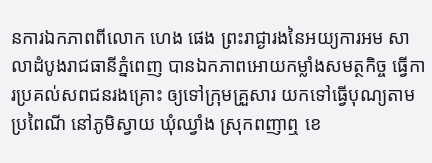នការឯកភាពពីលោក ហេង ផេង ព្រះរាជ្ងារងនៃអយ្យការអម សាលាដំបូងរាជធានីភ្នំពេញ បានឯកភាពអោយកម្លាំងសមត្ថកិច្ច ធ្វើការប្រគល់សពជនរងគ្រោះ ឲ្យទៅក្រុមគ្រួសារ យកទៅធ្វើបុណ្យតាមប្រពៃណី នៅភូមិស្វាយ ឃុំឈ្វាំង ស្រុកពញាឮ ខេ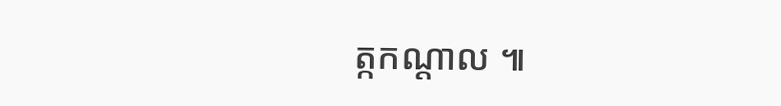ត្កកណ្ដាល ៕